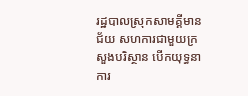រដ្ឋបាលស្រុកសាមគ្គីមានជ័យ សហការជាមួយក្រសួងបរិស្ថាន បេីកយុទ្ធនាការ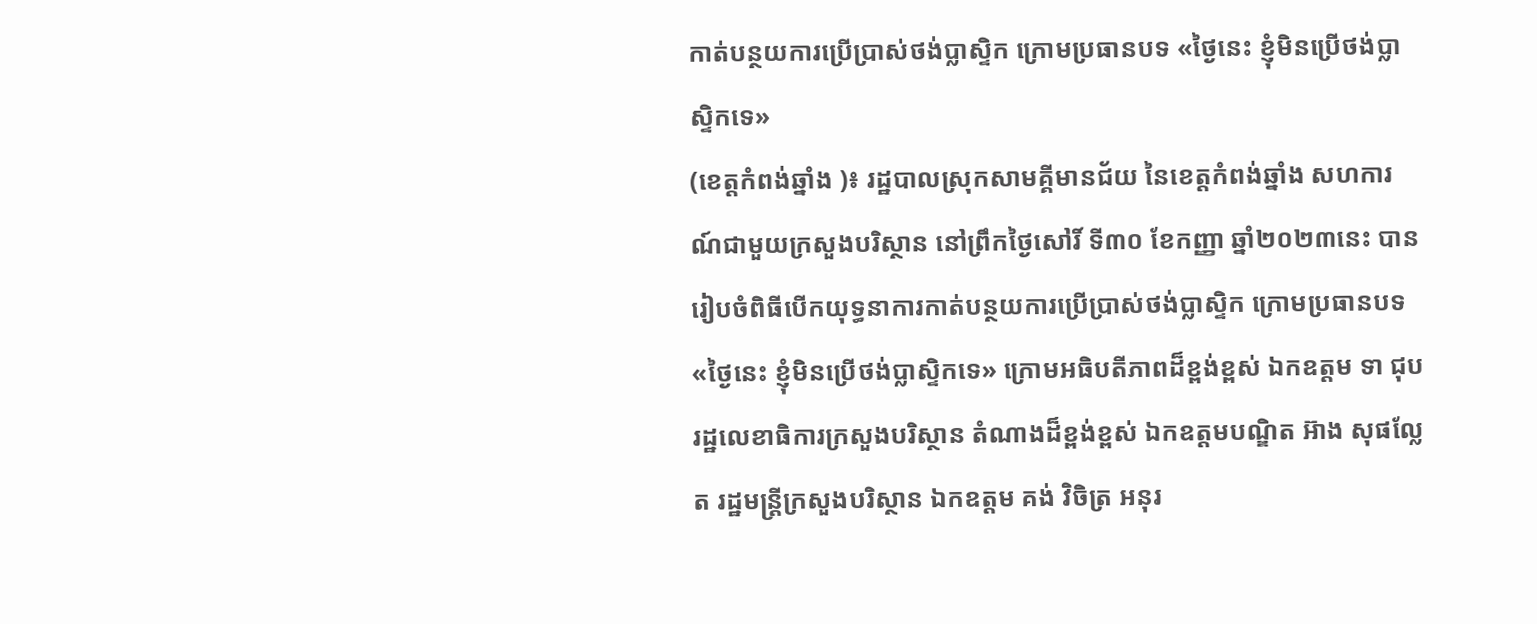កាត់បន្ថយការប្រើប្រាស់ថង់ប្លាស្ទិក ក្រោមប្រធានបទ «ថ្ងៃនេះ ខ្ញុំមិនប្រើថង់ប្លាស្ទិកទេ»
(ខេត្តកំពង់ឆ្នាំង )៖ រដ្ឋបាលស្រុកសាមគ្គីមានជ័យ នៃខេត្តកំពង់ឆ្នាំង សហការណ៍ជាមួយក្រសួងបរិស្ថាន នៅព្រឹកថ្ងៃសៅរិ៍ ទី៣០ ខែកញ្ញា ឆ្នាំ២០២៣នេះ បានរៀបចំពិធីបើកយុទ្ធនាការកាត់បន្ថយការប្រើប្រាស់ថង់ប្លាស្ទិក ក្រោមប្រធានបទ «ថ្ងៃនេះ ខ្ញុំមិនប្រើថង់ប្លាស្ទិកទេ» ក្រោមអធិបតីភាពដ៏ខ្ពង់ខ្ពស់ ឯកឧត្តម ទា ជុប រដ្ឋលេខាធិការក្រសួងបរិស្ថាន តំណាងដ៏ខ្ពង់ខ្ពស់ ឯកឧត្តមបណ្ឌិត អ៊ាង សុផល្លែត រដ្ឋមន្ត្រីក្រសួងបរិស្ថាន ឯកឧត្តម គង់ វិចិត្រ អនុរ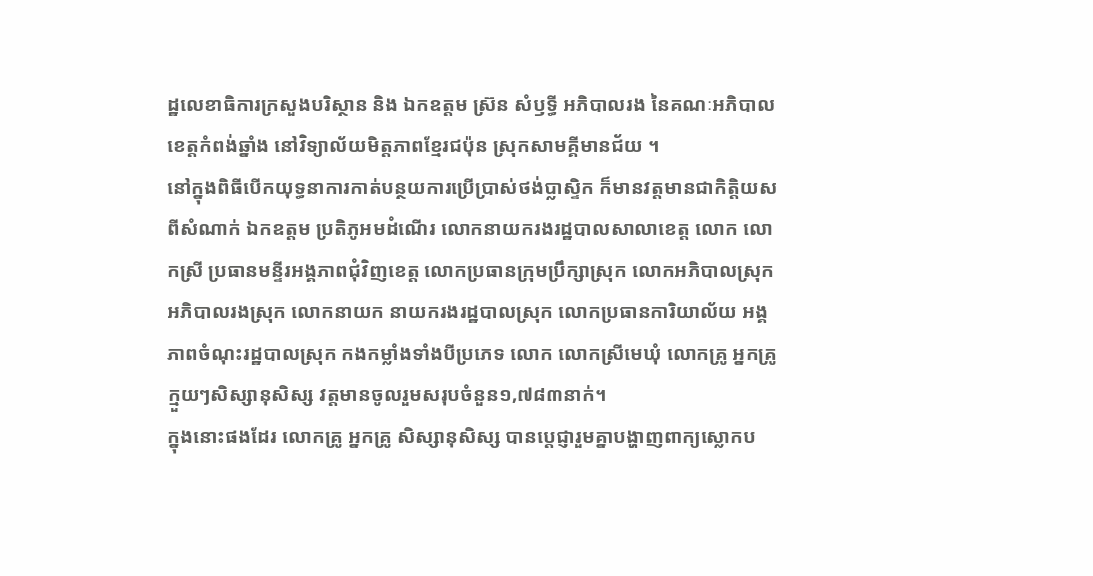ដ្ឋលេខាធិការក្រសួងបរិស្ថាន និង ឯកឧត្តម ស្រ៊ន សំឫទ្ធី អភិបាលរង នៃគណៈអភិបាលខេត្តកំពង់ឆ្នាំង នៅវិទ្យាល័យមិត្តភាពខ្មែរជប៉ុន ស្រុកសាមគ្គីមានជ័យ ។
នៅក្នុងពិធីបើកយុទ្ធនាការកាត់បន្ថយការប្រើប្រាស់ថង់ប្លាស្ទិក ក៏មានវត្តមានជាកិត្តិយសពីសំណាក់ ឯកឧត្តម ប្រតិភូអមដំណើរ លោកនាយករងរដ្ឋបាលសាលាខេត្ត លោក លោកស្រី ប្រធានមន្ទីរអង្គភាពជុំវិញខេត្ត លោកប្រធានក្រុមប្រឹក្សាស្រុក លោកអភិបាលស្រុក អភិបាលរងស្រុក លោកនាយក នាយករងរដ្ឋបាលស្រុក លោកប្រធានការិយាល័យ អង្គភាពចំណុះរដ្ឋបាលស្រុក កងកម្លាំងទាំងបីប្រភេទ លោក លោកស្រីមេឃុំ លោកគ្រូ អ្នកគ្រូ ក្មួយៗសិស្សានុសិស្ស វត្តមានចូលរួមសរុបចំនួន១,៧៨៣នាក់។
ក្នុងនោះផងដែរ លោកគ្រូ អ្នកគ្រូ សិស្សានុសិស្ស បានប្តេជ្ញារួមគ្នាបង្ហាញពាក្យស្លោកប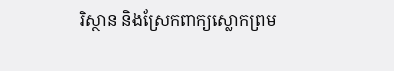រិស្ថាន និងស្រែកពាក្យស្លោកព្រម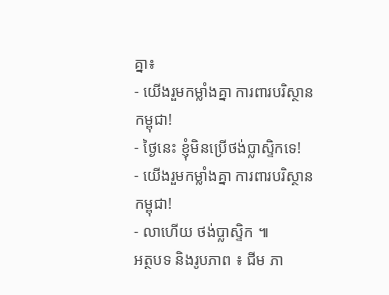គ្នា៖
- យើងរួមកម្លាំងគ្នា ការពារបរិស្ថានកម្ពុជា!
- ថ្ងៃនេះ ខ្ញុំមិនប្រើថង់ប្លាស្ទិកទេ!
- យើងរួមកម្លាំងគ្នា ការពារបរិស្ថានកម្ពុជា!
- លាហើយ ថង់ប្លាស្ទិក ៕
អត្ថបទ និងរូបភាព ៖ ជីម ភា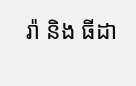រ៉ា និង ធីដា